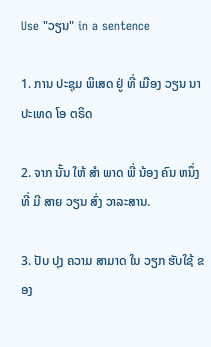Use "ວຽນ" in a sentence

1. ການ ປະຊຸມ ພິເສດ ຢູ່ ທີ່ ເມືອງ ວຽນ ນາ ປະເທດ ໂອ ຕຣິດ

2. ຈາກ ນັ້ນ ໃຫ້ ສໍາ ພາດ ພີ່ ນ້ອງ ຄົນ ຫນຶ່ງ ທີ່ ມີ ສາຍ ວຽນ ສົ່ງ ວາລະສານ.

3. ປັບ ປຸງ ຄວາມ ສາມາດ ໃນ ວຽກ ຮັບໃຊ້ ຂອງ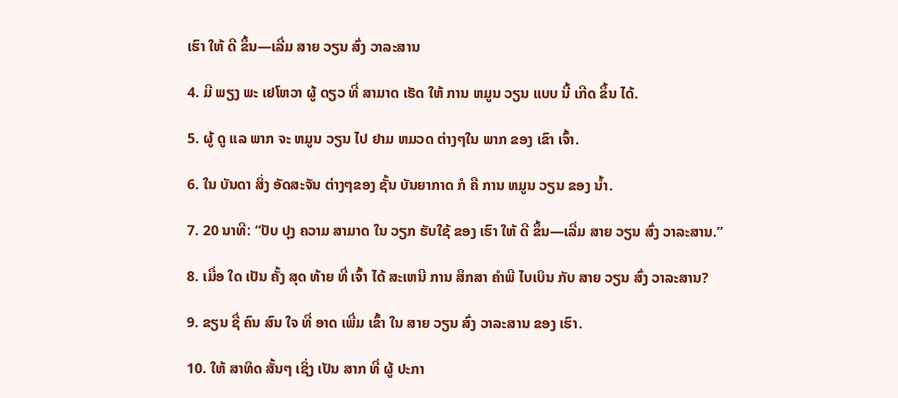ເຮົາ ໃຫ້ ດີ ຂຶ້ນ—ເລີ່ມ ສາຍ ວຽນ ສົ່ງ ວາລະສານ

4. ມີ ພຽງ ພະ ເຢໂຫວາ ຜູ້ ດຽວ ທີ່ ສາມາດ ເຮັດ ໃຫ້ ການ ຫມູນ ວຽນ ແບບ ນີ້ ເກີດ ຂຶ້ນ ໄດ້.

5. ຜູ້ ດູ ແລ ພາກ ຈະ ຫມູນ ວຽນ ໄປ ຢາມ ຫມວດ ຕ່າງໆໃນ ພາກ ຂອງ ເຂົາ ເຈົ້າ.

6. ໃນ ບັນດາ ສິ່ງ ອັດສະຈັນ ຕ່າງໆຂອງ ຊັ້ນ ບັນຍາກາດ ກໍ ຄື ການ ຫມູນ ວຽນ ຂອງ ນໍ້າ.

7. 20 ນາທີ: “ປັບ ປຸງ ຄວາມ ສາມາດ ໃນ ວຽກ ຮັບໃຊ້ ຂອງ ເຮົາ ໃຫ້ ດີ ຂຶ້ນ—ເລີ່ມ ສາຍ ວຽນ ສົ່ງ ວາລະສານ.”

8. ເມື່ອ ໃດ ເປັນ ຄັ້ງ ສຸດ ທ້າຍ ທີ່ ເຈົ້າ ໄດ້ ສະເຫນີ ການ ສຶກສາ ຄໍາພີ ໄບເບິນ ກັບ ສາຍ ວຽນ ສົ່ງ ວາລະສານ?

9. ຂຽນ ຊື່ ຄົນ ສົນ ໃຈ ທີ່ ອາດ ເພີ່ມ ເຂົ້າ ໃນ ສາຍ ວຽນ ສົ່ງ ວາລະສານ ຂອງ ເຮົາ.

10. ໃຫ້ ສາທິດ ສັ້ນໆ ເຊິ່ງ ເປັນ ສາກ ທີ່ ຜູ້ ປະກາ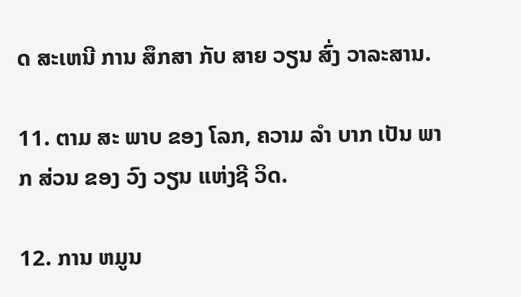ດ ສະເຫນີ ການ ສຶກສາ ກັບ ສາຍ ວຽນ ສົ່ງ ວາລະສານ.

11. ຕາມ ສະ ພາບ ຂອງ ໂລກ, ຄວາມ ລໍາ ບາກ ເປັນ ພາກ ສ່ວນ ຂອງ ວົງ ວຽນ ແຫ່ງຊີ ວິດ.

12. ການ ຫມູນ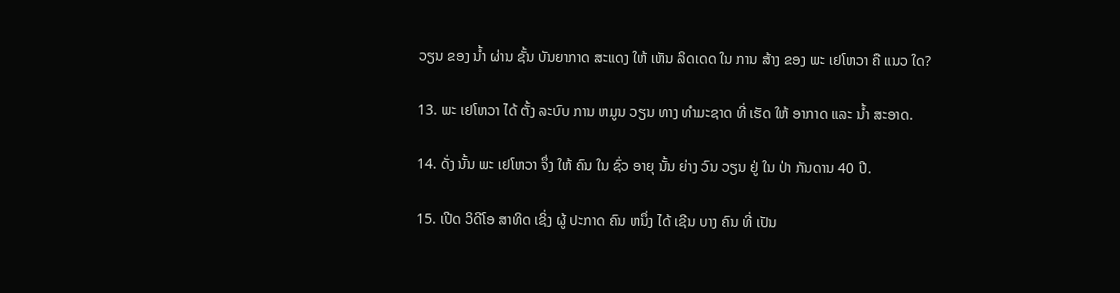ວຽນ ຂອງ ນໍ້າ ຜ່ານ ຊັ້ນ ບັນຍາກາດ ສະແດງ ໃຫ້ ເຫັນ ລິດເດດ ໃນ ການ ສ້າງ ຂອງ ພະ ເຢໂຫວາ ຄື ແນວ ໃດ?

13. ພະ ເຢໂຫວາ ໄດ້ ຕັ້ງ ລະບົບ ການ ຫມູນ ວຽນ ທາງ ທໍາມະຊາດ ທີ່ ເຮັດ ໃຫ້ ອາກາດ ແລະ ນໍ້າ ສະອາດ.

14. ດັ່ງ ນັ້ນ ພະ ເຢໂຫວາ ຈຶ່ງ ໃຫ້ ຄົນ ໃນ ຊົ່ວ ອາຍຸ ນັ້ນ ຍ່າງ ວົນ ວຽນ ຢູ່ ໃນ ປ່າ ກັນດານ 40 ປີ.

15. ເປີດ ວິດີໂອ ສາທິດ ເຊິ່ງ ຜູ້ ປະກາດ ຄົນ ຫນຶ່ງ ໄດ້ ເຊີນ ບາງ ຄົນ ທີ່ ເປັນ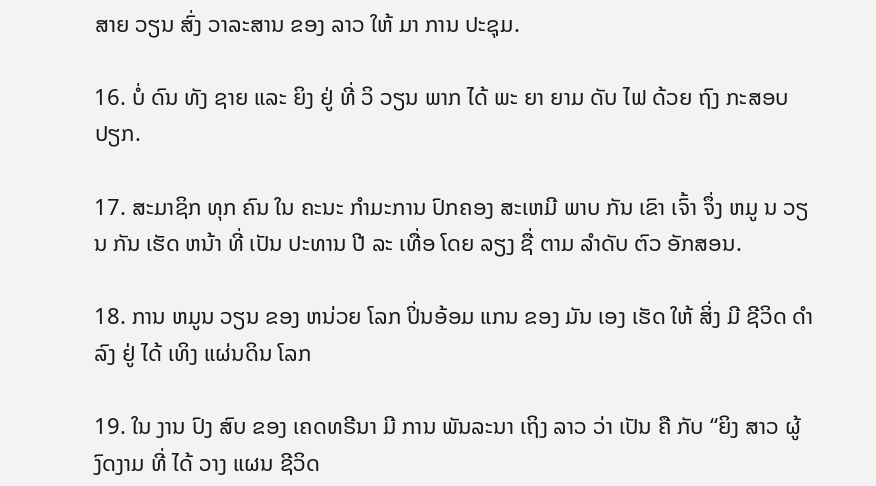ສາຍ ວຽນ ສົ່ງ ວາລະສານ ຂອງ ລາວ ໃຫ້ ມາ ການ ປະຊຸມ.

16. ບໍ່ ດົນ ທັງ ຊາຍ ແລະ ຍິງ ຢູ່ ທີ່ ວິ ວຽນ ພາກ ໄດ້ ພະ ຍາ ຍາມ ດັບ ໄຟ ດ້ວຍ ຖົງ ກະສອບ ປຽກ.

17. ສະມາຊິກ ທຸກ ຄົນ ໃນ ຄະນະ ກໍາມະການ ປົກຄອງ ສະເຫມີ ພາບ ກັນ ເຂົາ ເຈົ້າ ຈຶ່ງ ຫມູ ນ ວຽນ ກັນ ເຮັດ ຫນ້າ ທີ່ ເປັນ ປະທານ ປີ ລະ ເທື່ອ ໂດຍ ລຽງ ຊື່ ຕາມ ລໍາດັບ ຕົວ ອັກສອນ.

18. ການ ຫມູນ ວຽນ ຂອງ ຫນ່ວຍ ໂລກ ປິ່ນອ້ອມ ແກນ ຂອງ ມັນ ເອງ ເຮັດ ໃຫ້ ສິ່ງ ມີ ຊີວິດ ດໍາລົງ ຢູ່ ໄດ້ ເທິງ ແຜ່ນດິນ ໂລກ

19. ໃນ ງານ ປົງ ສົບ ຂອງ ເຄດທຣີນາ ມີ ການ ພັນລະນາ ເຖິງ ລາວ ວ່າ ເປັນ ຄື ກັບ “ຍິງ ສາວ ຜູ້ ງົດງາມ ທີ່ ໄດ້ ວາງ ແຜນ ຊີວິດ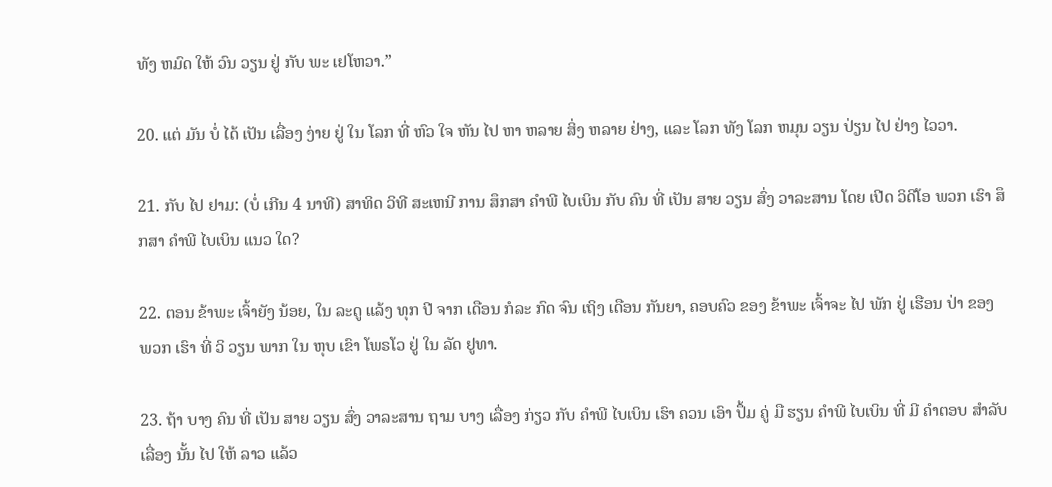ທັງ ຫມົດ ໃຫ້ ວົນ ວຽນ ຢູ່ ກັບ ພະ ເຢໂຫວາ.”

20. ແຕ່ ມັນ ບໍ່ ໄດ້ ເປັນ ເລື່ອງ ງ່າຍ ຢູ່ ໃນ ໂລກ ທີ່ ຫົວ ໃຈ ຫັນ ໄປ ຫາ ຫລາຍ ສິ່ງ ຫລາຍ ຢ່າງ, ແລະ ໂລກ ທັງ ໂລກ ຫມຸນ ວຽນ ປ່ຽນ ໄປ ຢ່າງ ໄວວາ.

21. ກັບ ໄປ ຢາມ: (ບໍ່ ເກີນ 4 ນາທີ) ສາທິດ ວິທີ ສະເຫນີ ການ ສຶກສາ ຄໍາພີ ໄບເບິນ ກັບ ຄົນ ທີ່ ເປັນ ສາຍ ວຽນ ສົ່ງ ວາລະສານ ໂດຍ ເປີດ ວິດີໂອ ພວກ ເຮົາ ສຶກສາ ຄໍາພີ ໄບເບິນ ແນວ ໃດ?

22. ຕອນ ຂ້າພະ ເຈົ້າຍັງ ນ້ອຍ, ໃນ ລະດູ ແລ້ງ ທຸກ ປີ ຈາກ ເດືອນ ກໍລະ ກົດ ຈົນ ເຖິງ ເດືອນ ກັນຍາ, ຄອບຄົວ ຂອງ ຂ້າພະ ເຈົ້າຈະ ໄປ ພັກ ຢູ່ ເຮືອນ ປ່າ ຂອງ ພວກ ເຮົາ ທີ່ ວິ ວຽນ ພາກ ໃນ ຫຸບ ເຂົາ ໂພຣໂວ ຢູ່ ໃນ ລັດ ຢູທາ.

23. ຖ້າ ບາງ ຄົນ ທີ່ ເປັນ ສາຍ ວຽນ ສົ່ງ ວາລະສານ ຖາມ ບາງ ເລື່ອງ ກ່ຽວ ກັບ ຄໍາພີ ໄບເບິນ ເຮົາ ຄວນ ເອົາ ປຶ້ມ ຄູ່ ມື ຮຽນ ຄໍາພີ ໄບເບິນ ທີ່ ມີ ຄໍາຕອບ ສໍາລັບ ເລື່ອງ ນັ້ນ ໄປ ໃຫ້ ລາວ ແລ້ວ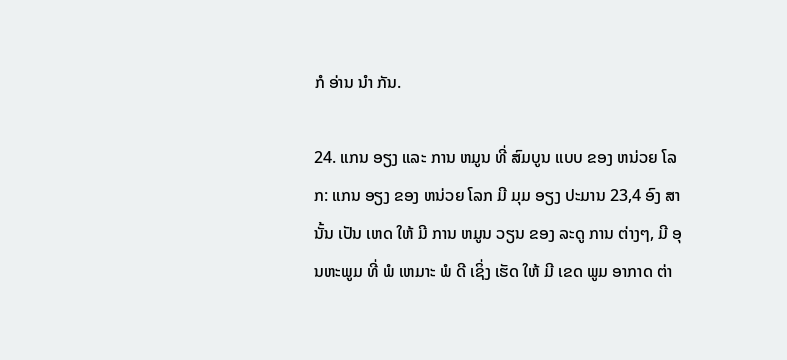ກໍ ອ່ານ ນໍາ ກັນ.

24. ແກນ ອຽງ ແລະ ການ ຫມູນ ທີ່ ສົມບູນ ແບບ ຂອງ ຫນ່ວຍ ໂລກ: ແກນ ອຽງ ຂອງ ຫນ່ວຍ ໂລກ ມີ ມຸມ ອຽງ ປະມານ 23,4 ອົງ ສາ ນັ້ນ ເປັນ ເຫດ ໃຫ້ ມີ ການ ຫມູນ ວຽນ ຂອງ ລະດູ ການ ຕ່າງໆ, ມີ ອຸນຫະພູມ ທີ່ ພໍ ເຫມາະ ພໍ ດີ ເຊິ່ງ ເຮັດ ໃຫ້ ມີ ເຂດ ພູມ ອາກາດ ຕ່າ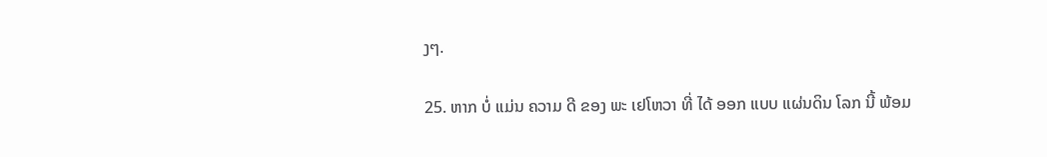ງໆ.

25. ຫາກ ບໍ່ ແມ່ນ ຄວາມ ດີ ຂອງ ພະ ເຢໂຫວາ ທີ່ ໄດ້ ອອກ ແບບ ແຜ່ນດິນ ໂລກ ນີ້ ພ້ອມ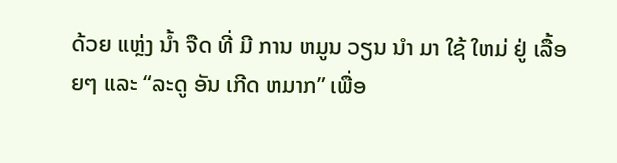ດ້ວຍ ແຫຼ່ງ ນໍ້າ ຈືດ ທີ່ ມີ ການ ຫມູນ ວຽນ ນໍາ ມາ ໃຊ້ ໃຫມ່ ຢູ່ ເລື້ອຍໆ ແລະ “ລະດູ ອັນ ເກີດ ຫມາກ” ເພື່ອ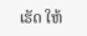ເຮັດ ໃຫ້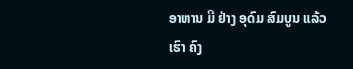ອາຫານ ມີ ຢ່າງ ອຸດົມ ສົມບູນ ແລ້ວ ເຮົາ ຄົງ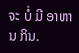ຈະ ບໍ່ ມີ ອາຫານ ກິນ.